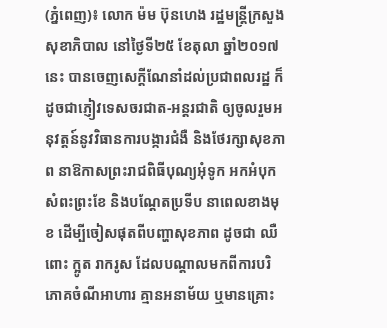(ភ្នំពេញ)៖ លោក ម៉ម ប៊ុនហេង រដ្ឋមន្ត្រីក្រសួងសុខាភិបាល នៅថ្ងៃទី២៥ ខែតុលា ឆ្នាំ២០១៧នេះ បានចេញសេក្ដីណែនាំដល់ប្រជាពលរដ្ឋ ក៏ដូចជាភ្ញៀវទេសចរជាត-អន្តរជាតិ ឲ្យចូលរួមអនុវត្តន៍នូវវិធានការបង្ការជំងឺ និងថែរក្សាសុខភាព នាឱកាសព្រះរាជពិធីបុណ្យអុំទូក អកអំបុក សំពះព្រះខែ និងបណ្ដែតប្រទីប នាពេលខាងមុខ ដើម្បីចៀសផុតពីបញ្ហាសុខភាព ដូចជា ឈឺពោះ ក្អូត រាករូស ដែលបណ្ដាលមកពីការបរិភោគចំណីអាហារ គ្មានអនាម័យ ឬមានគ្រោះ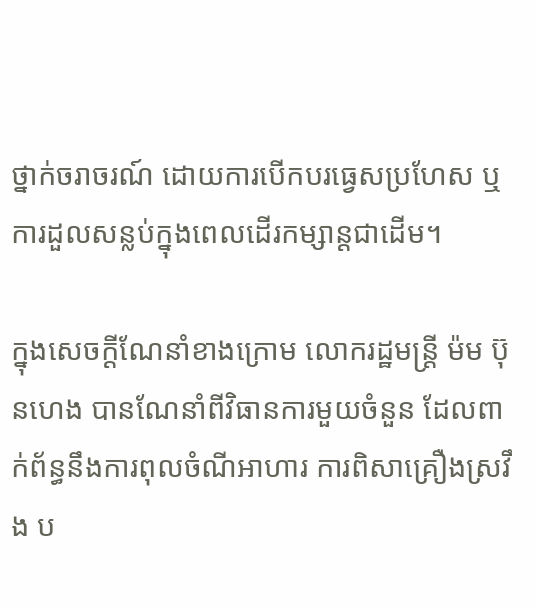ថ្នាក់ចរាចរណ៍ ដោយការបើកបរធ្វេសប្រហែស ឬការដួលសន្លប់ក្នុងពេលដើរកម្សាន្តជាដើម។

ក្នុងសេចក្ដីណែនាំខាងក្រោម លោករដ្ឋមន្ត្រី ម៉ម ប៊ុនហេង បានណែនាំពីវិធានការមួយចំនួន ដែលពាក់ព័ន្ធនឹងការពុលចំណីអាហារ ការពិសាគ្រឿងស្រវឹង ប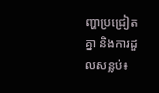ញ្ហាប្រជ្រៀតគ្នា និងការដួលសន្លប់៖